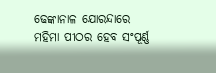ଢେଙ୍କାନାଳ ଯୋରନ୍ଦାରେ ମହିମା ପୀଠର ହେବ ସଂପୂର୍ଣ୍ଣ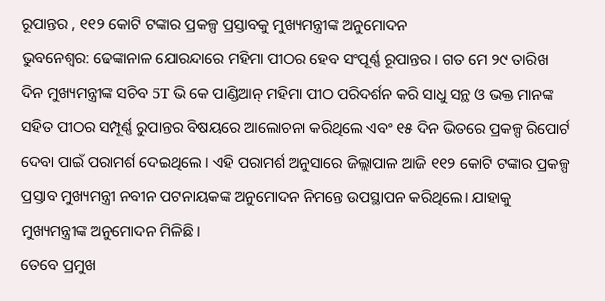ରୂପାନ୍ତର , ୧୧୨ କୋଟି ଟଙ୍କାର ପ୍ରକଳ୍ପ ପ୍ରସ୍ତାବକୁ ମୁଖ୍ୟମନ୍ତ୍ରୀଙ୍କ ଅନୁମୋଦନ
ଭୁବନେଶ୍ୱର: ଢେଙ୍କାନାଳ ଯୋରନ୍ଦାରେ ମହିମା ପୀଠର ହେବ ସଂପୂର୍ଣ୍ଣ ରୂପାନ୍ତର । ଗତ ମେ ୨୯ ତାରିଖ ଦିନ ମୁଖ୍ୟମନ୍ତ୍ରୀଙ୍କ ସଚିବ 5T ଭି କେ ପାଣ୍ଡିଆନ୍ ମହିମା ପୀଠ ପରିଦର୍ଶନ କରି ସାଧୁ ସନ୍ଥ ଓ ଭକ୍ତ ମାନଙ୍କ ସହିତ ପୀଠର ସମ୍ପୂର୍ଣ୍ଣ ରୁପାନ୍ତର ବିଷୟରେ ଆଲୋଚନା କରିଥିଲେ ଏବଂ ୧୫ ଦିନ ଭିତରେ ପ୍ରକଳ୍ପ ରିପୋର୍ଟ ଦେବା ପାଇଁ ପରାମର୍ଶ ଦେଇଥିଲେ । ଏହି ପରାମର୍ଶ ଅନୁସାରେ ଜିଲ୍ଲାପାଳ ଆଜି ୧୧୨ କୋଟି ଟଙ୍କାର ପ୍ରକଳ୍ପ ପ୍ରସ୍ତାବ ମୁଖ୍ୟମନ୍ତ୍ରୀ ନବୀନ ପଟନାୟକଙ୍କ ଅନୁମୋଦନ ନିମନ୍ତେ ଉପସ୍ଥାପନ କରିଥିଲେ। ଯାହାକୁ ମୁଖ୍ୟମନ୍ତ୍ରୀଙ୍କ ଅନୁମୋଦନ ମିଳିଛି।
ତେବେ ପ୍ରମୁଖ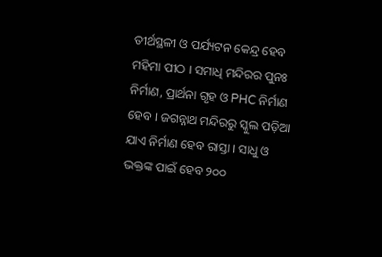ତୀର୍ଥସ୍ଥଳୀ ଓ ପର୍ଯ୍ୟଟନ କେନ୍ଦ୍ର ହେବ ମହିମା ପୀଠ । ସମାଧି ମନ୍ଦିରର ପୁନଃ ନିର୍ମାଣ, ପ୍ରାର୍ଥନା ଗୃହ ଓ PHC ନିର୍ମାଣ ହେବ । ଜଗନ୍ନାଥ ମନ୍ଦିରରୁ ସ୍କୁଲ ପଡ଼ିଆ ଯାଏ ନିର୍ମାଣ ହେବ ରାସ୍ତା । ସାଧୁ ଓ ଭକ୍ତଙ୍କ ପାଇଁ ହେବ ୨୦୦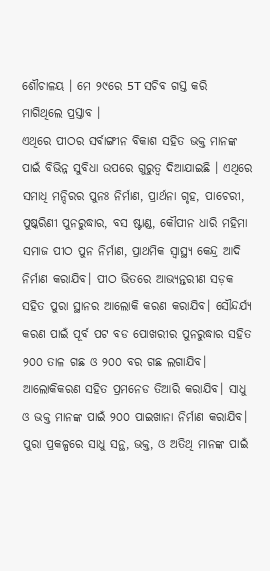ଶୌଚାଳୟ । ମେ ୨୯ରେ 5T ସଚିବ ଗସ୍ତ କରି ମାଗିଥିଲେ ପ୍ରସ୍ତାବ ।
ଏଥିରେ ପୀଠର ସର୍ବାଙ୍ଗୀନ ବିକାଶ ସହିତ ଭକ୍ତ ମାନଙ୍କ ପାଇଁ ବିଭିନ୍ନ ସୁବିଧା ଉପରେ ଗୁରୁତ୍ଵ ଦିଆଯାଇଛି । ଏଥିରେ ସମାଧି ମନ୍ଦିରର ପୁନଃ ନିର୍ମାଣ, ପ୍ରାର୍ଥନା ଗୃହ, ପାଚେରୀ, ପୁଷ୍କରିଣୀ ପୁନରୁଦ୍ଧାର, ବସ ଷ୍ଟାଣ୍ଡ, କୌପୀନ ଧାରି ମହିମା ସମାଜ ପୀଠ ପୁନ ନିର୍ମାଣ, ପ୍ରାଥମିକ ସ୍ବାସ୍ଥ୍ୟ କେନ୍ଦ୍ର ଆଦି ନିର୍ମାଣ କରାଯିବ। ପୀଠ ଭିତରେ ଆଭ୍ୟନ୍ତରୀଣ ସଡ଼କ ସହିତ ପୁରା ସ୍ଥାନର ଆଲୋକି କରଣ କରାଯିବ। ସୌନ୍ଦର୍ଯ୍ୟ କରଣ ପାଇଁ ପୂର୍ବ ପଟ ବଡ ପୋଖରୀର ପୁନରୁଦ୍ଧାର ସହିତ ୨୦୦ ତାଳ ଗଛ ଓ ୨୦୦ ବର ଗଛ ଲଗାଯିବ। ଆଲୋକିକରଣ ସହିତ ପ୍ରମନେଡ ତିଆରି କରାଯିବ। ସାଧୁ ଓ ଭକ୍ତ ମାନଙ୍କ ପାଇଁ ୨୦୦ ପାଇଖାନା ନିର୍ମାଣ କରାଯିବ। ପୁରା ପ୍ରକଳ୍ପରେ ସାଧୁ ସନ୍ଥ, ଭକ୍ତ, ଓ ଅତିଥି ମାନଙ୍କ ପାଇଁ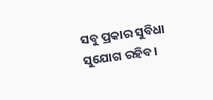ସବୁ ପ୍ରକାର ସୁବିଧା ସୁଯୋଗ ରହିବ।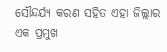ସୌନ୍ଦର୍ଯ୍ୟ କରଣ ସହିତ ଏହା ଜିଲ୍ଲାର ଏକ ପ୍ରମୁଖ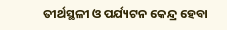ତୀର୍ଥସ୍ଥଳୀ ଓ ପର୍ଯ୍ୟଟନ କେନ୍ଦ୍ର ହେବା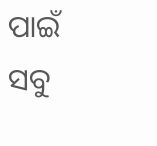ପାଇଁ ସବୁ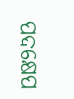ପଦକ୍ଷେପ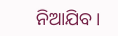ନିଆଯିବ।